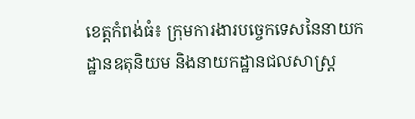ខេត្តកំពង់ធំ៖ ក្រុមការងារបច្ចេកទេសនៃនាយកដ្ឋានឧតុនិយម និងនាយកដ្ឋានជលសាស្រ្ត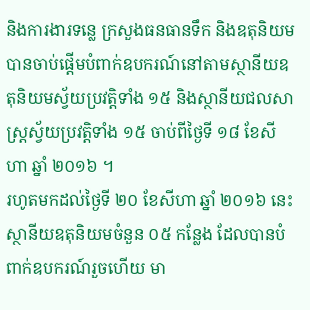និងការងារទន្លេ ក្រសួងធនធានទឹក និងឧតុនិយម បានចាប់ផ្តើមបំពាក់ឧបករណ៍នៅតាមស្ថានីយឧតុនិយមស្វ័យប្រវត្តិទាំង ១៥ និងស្ថានីយជលសាស្រ្តស្វ័យប្រវត្តិទាំង ១៥ ចាប់ពីថ្ងៃទី ១៨ ខែសីហា ឆ្នាំ ២០១៦ ។
រហូតមកដល់ថ្ងៃទី ២០ ខែសីហា ឆ្នាំ ២០១៦ នេះ ស្ថានីយឧតុនិយមចំនួន ០៥ កន្លែង ដែលបានបំពាក់ឧបករណ៍រួចហើយ មា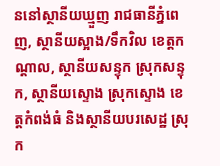ននៅស្ថានីយឃ្មួញ រាជធានីភ្នំពេញ, ស្ថានីយស្អាង/ទឹកវិល ខេត្តកណ្តាល, ស្ថានីយសន្ទុក ស្រុកសន្ទុក, ស្ថានីយស្ទោង ស្រុកស្ទោង ខេត្តកំពង់ធំ និងស្ថានីយបរសេដ្ឋ ស្រុក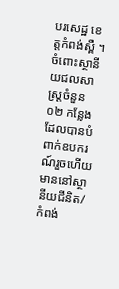បរសេដ្ឋ ខេត្តកំពង់ស្ពឺ ។
ចំពោះស្ថានីយជលសាស្រ្តចំនួន ០២ កន្លែង ដែលបានបំពាក់ឧបករណ៍រួចហើយ មាននៅស្ថានីយជីនិត/កំពង់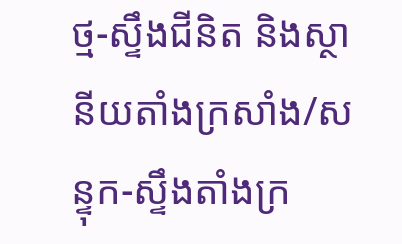ថ្ម-ស្ទឹងជីនិត និងស្ថានីយតាំងក្រសាំង/សន្ទុក-ស្ទឹងតាំងក្រ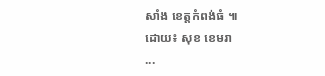សាំង ខេត្តកំពង់ធំ ៕
ដោយ៖ សុខ ខេមរា
...